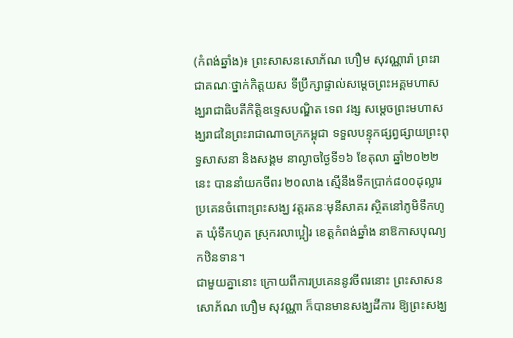(កំពង់ឆ្នាំង)៖ ព្រះសាសនសោភ័ណ ហឿម សុវណ្ណារ៉ា ព្រះរាជាគណៈថ្នាក់កិត្តយស ទីប្រឹក្សាផ្ទាល់សម្តេចព្រះអគ្គមហាសង្ឃរាជាធិបតីកិត្តិឧទ្ទេសបណ្ឌិត ទេព វង្ស សម្តេចព្រះមហាសង្ឃរាជនៃព្រះរាជាណាចក្រកម្ពុជា ទទួលបន្ទុកផ្សព្វផ្សាយព្រះពុទ្ធសាសនា និងសង្គម នាល្ងាចថ្ងៃទី១៦ ខែតុលា ឆ្នាំ២០២២នេះ បាននាំយកចីពរ ២០លាង ស្មេីនឹងទឹកប្រាក់៨០០ដុល្លារ ប្រគេនចំពោះព្រះសង្ឃ វត្តរតនៈមុនីសាគរ ស្ថិតនៅភូមិទឹកហូត ឃុំទឹកហូត ស្រុករលាប្អៀរ ខេត្តកំពង់ឆ្នាំង នាឱកាសបុណ្យកឋិនទាន។
ជាមួយគ្នានោះ ក្រោយពីការប្រគេននូវចីពរនោះ ព្រះសាសនសោភ័ណ ហឿម សុវណ្ណា ក៏បានមានសង្ឃដីការ ឱ្យព្រះសង្ឃ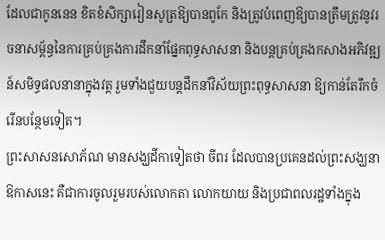ដែលជាកូននេន ខិតខំសិក្សារៀនសូត្រឱ្យបានពូកែ និងត្រូវបំពេញឱ្យបានត្រឹមត្រូវនូវរចនាសម្ព័ន្ធនៃការគ្រប់គ្រងការដឹកនាំផ្នែកពុទ្ធសាសនា និងបន្តគ្រប់គ្រងកសាងអភិវឌ្ឍន៍សមិទ្ធផលនានាក្នុងវត្ត រួមទាំងជួយបន្តដឹកនាំវិស័យព្រះពុទ្ធសាសនា ឱ្យកាន់តែរីកចំរើនបន្ថែមទៀត។
ព្រះសាសនសោភ័ណ មានសង្ឃដីកាទៀតថា ចីពរ ដែលបានប្រគេនដល់ព្រះសង្ឃនាឱកាសនេះ គឺជាការចូលរួមរបស់លោកតា លោកយាយ និងប្រជាពលរដ្ឋទាំងក្នុង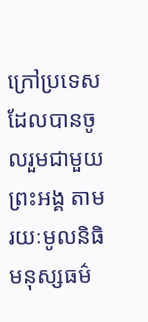ក្រៅប្រទេស ដែលបានចូលរួមជាមួយព្រះអង្គ តាមរយៈមូលនិធិមនុស្សធម៌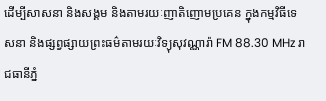ដើម្បីសាសនា និងសង្គម និងតាមរយៈញាតិញោមប្រគេន ក្នុងកម្មវិធីទេសនា និងផ្សព្វផ្សាយព្រះធម៌តាមរយៈវិទ្យុសុវណ្ណារ៉ា FM 88.30 MHz រាជធានីភ្នំ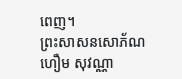ពេញ។
ព្រះសាសនសោភ័ណ ហឿម សុវណ្ណា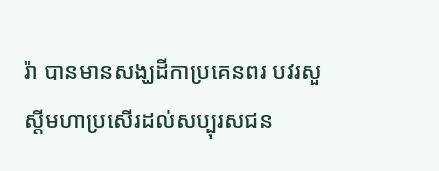រ៉ា បានមានសង្ឃដីកាប្រគេនពរ បវរសួស្តីមហាប្រសើរដល់សប្បុរសជន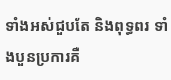ទាំងអស់ជួបតែ និងពុទ្ធពរ ទាំងបួនប្រការគឺ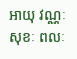អាយុ វណ្ណៈ សុខៈ ពលៈ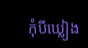កុំបីឃ្លៀង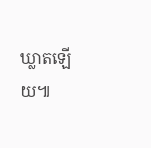ឃ្លាតឡើយ៕